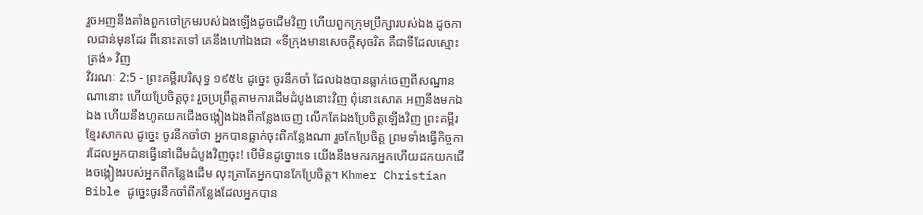រួចអញនឹងតាំងពួកចៅក្រមរបស់ឯងឡើងដូចដើមវិញ ហើយពួកក្រុមប្រឹក្សារបស់ឯង ដូចកាលជាន់មុនដែរ ពីនោះតទៅ គេនឹងហៅឯងជា «ទីក្រុងមានសេចក្ដីសុចរិត គឺជាទីដែលស្មោះត្រង់» វិញ
វិវរណៈ 2:5 - ព្រះគម្ពីរបរិសុទ្ធ ១៩៥៤ ដូច្នេះ ចូរនឹកចាំ ដែលឯងបានធ្លាក់ចេញពីសណ្ឋានណានោះ ហើយប្រែចិត្តចុះ រួចប្រព្រឹត្តតាមការដើមដំបូងនោះវិញ ពុំនោះសោត អញនឹងមកឯឯង ហើយនឹងហូតយកជើងចង្កៀងឯងពីកន្លែងចេញ លើកតែឯងប្រែចិត្តឡើងវិញ ព្រះគម្ពីរខ្មែរសាកល ដូច្នេះ ចូរនឹកចាំថា អ្នកបានធ្លាក់ចុះពីកន្លែងណា រួចកែប្រែចិត្ត ព្រមទាំងធ្វើកិច្ចការដែលអ្នកបានធ្វើនៅដើមដំបូងវិញចុះ! បើមិនដូច្នោះទេ យើងនឹងមករកអ្នកហើយដកយកជើងចង្កៀងរបស់អ្នកពីកន្លែងដើម លុះត្រាតែអ្នកបានកែប្រែចិត្ត។ Khmer Christian Bible ដូច្នេះចូរនឹកចាំពីកន្លែងដែលអ្នកបាន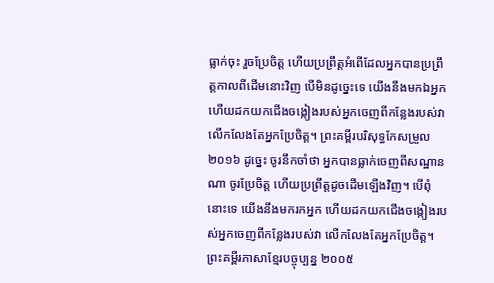ធ្លាក់ចុះ រួចប្រែចិត្ដ ហើយប្រព្រឹត្ដអំពើដែលអ្នកបានប្រព្រឹត្ដកាលពីដើមនោះវិញ បើមិនដូច្នេះទេ យើងនឹងមកឯអ្នក ហើយដកយកជើងចង្កៀងរបស់អ្នកចេញពីកន្លែងរបស់វា លើកលែងតែអ្នកប្រែចិត្ដ។ ព្រះគម្ពីរបរិសុទ្ធកែសម្រួល ២០១៦ ដូច្នេះ ចូរនឹកចាំថា អ្នកបានធ្លាក់ចេញពីសណ្ឋានណា ចូរប្រែចិត្ត ហើយប្រព្រឹត្តដូចដើមឡើងវិញ។ បើពុំនោះទេ យើងនឹងមករកអ្នក ហើយដកយកជើងចង្កៀងរបស់អ្នកចេញពីកន្លែងរបស់វា លើកលែងតែអ្នកប្រែចិត្ត។ ព្រះគម្ពីរភាសាខ្មែរបច្ចុប្បន្ន ២០០៥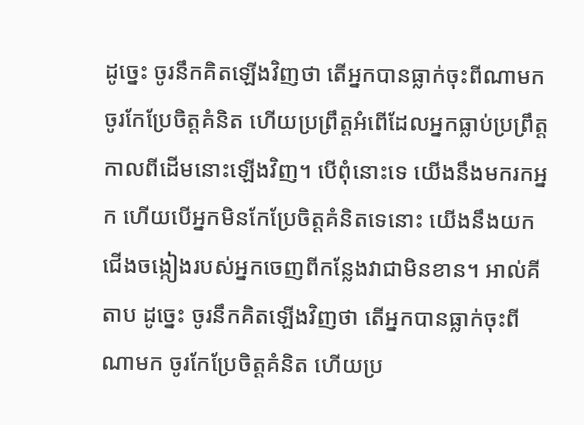ដូច្នេះ ចូរនឹកគិតឡើងវិញថា តើអ្នកបានធ្លាក់ចុះពីណាមក ចូរកែប្រែចិត្តគំនិត ហើយប្រព្រឹត្តអំពើដែលអ្នកធ្លាប់ប្រព្រឹត្ត កាលពីដើមនោះឡើងវិញ។ បើពុំនោះទេ យើងនឹងមករកអ្នក ហើយបើអ្នកមិនកែប្រែចិត្តគំនិតទេនោះ យើងនឹងយកជើងចង្កៀងរបស់អ្នកចេញពីកន្លែងវាជាមិនខាន។ អាល់គីតាប ដូច្នេះ ចូរនឹកគិតឡើងវិញថា តើអ្នកបានធ្លាក់ចុះពីណាមក ចូរកែប្រែចិត្ដគំនិត ហើយប្រ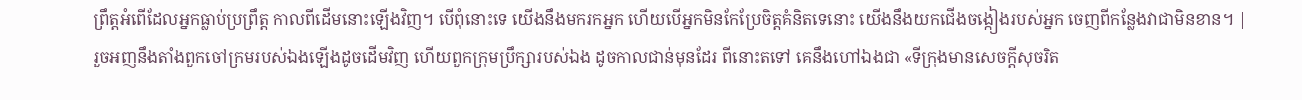ព្រឹត្ដអំពើដែលអ្នកធ្លាប់ប្រព្រឹត្ដ កាលពីដើមនោះឡើងវិញ។ បើពុំនោះទេ យើងនឹងមករកអ្នក ហើយបើអ្នកមិនកែប្រែចិត្ដគំនិតទេនោះ យើងនឹងយកជើងចង្កៀងរបស់អ្នក ចេញពីកន្លែងវាជាមិនខាន។ |
រួចអញនឹងតាំងពួកចៅក្រមរបស់ឯងឡើងដូចដើមវិញ ហើយពួកក្រុមប្រឹក្សារបស់ឯង ដូចកាលជាន់មុនដែរ ពីនោះតទៅ គេនឹងហៅឯងជា «ទីក្រុងមានសេចក្ដីសុចរិត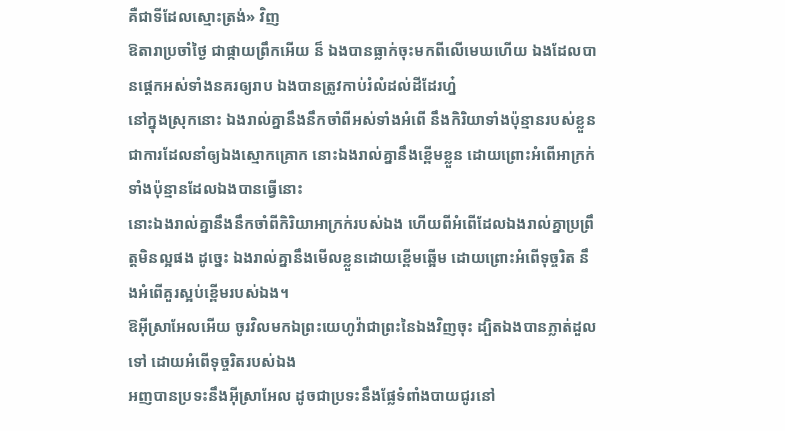គឺជាទីដែលស្មោះត្រង់» វិញ
ឱតារាប្រចាំថ្ងៃ ជាផ្កាយព្រឹកអើយ ន៏ ឯងបានធ្លាក់ចុះមកពីលើមេឃហើយ ឯងដែលបានផ្តេកអស់ទាំងនគរឲ្យរាប ឯងបានត្រូវកាប់រំលំដល់ដីដែរហ្ន៎
នៅក្នុងស្រុកនោះ ឯងរាល់គ្នានឹងនឹកចាំពីអស់ទាំងអំពើ នឹងកិរិយាទាំងប៉ុន្មានរបស់ខ្លួន ជាការដែលនាំឲ្យឯងស្មោកគ្រោក នោះឯងរាល់គ្នានឹងខ្ពើមខ្លួន ដោយព្រោះអំពើអាក្រក់ទាំងប៉ុន្មានដែលឯងបានធ្វើនោះ
នោះឯងរាល់គ្នានឹងនឹកចាំពីកិរិយាអាក្រក់របស់ឯង ហើយពីអំពើដែលឯងរាល់គ្នាប្រព្រឹត្តមិនល្អផង ដូច្នេះ ឯងរាល់គ្នានឹងមើលខ្លួនដោយខ្ពើមឆ្អើម ដោយព្រោះអំពើទុច្ចរិត នឹងអំពើគួរស្អប់ខ្ពើមរបស់ឯង។
ឱអ៊ីស្រាអែលអើយ ចូរវិលមកឯព្រះយេហូវ៉ាជាព្រះនៃឯងវិញចុះ ដ្បិតឯងបានភ្លាត់ដួលទៅ ដោយអំពើទុច្ចរិតរបស់ឯង
អញបានប្រទះនឹងអ៊ីស្រាអែល ដូចជាប្រទះនឹងផ្លែទំពាំងបាយជូរនៅ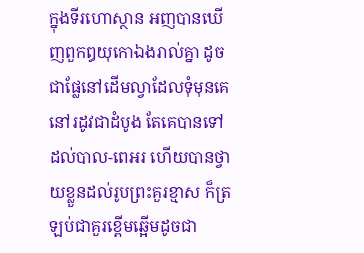ក្នុងទីរហោស្ថាន អញបានឃើញពួកឰយុកោឯងរាល់គ្នា ដូចជាផ្លែនៅដើមល្វាដែលទុំមុនគេនៅរដូវជាដំបូង តែគេបានទៅដល់បាល-ពេអរ ហើយបានថ្វាយខ្លួនដល់រូបព្រះគួរខ្មាស ក៏ត្រឡប់ជាគួរខ្ពើមឆ្អើមដូចជា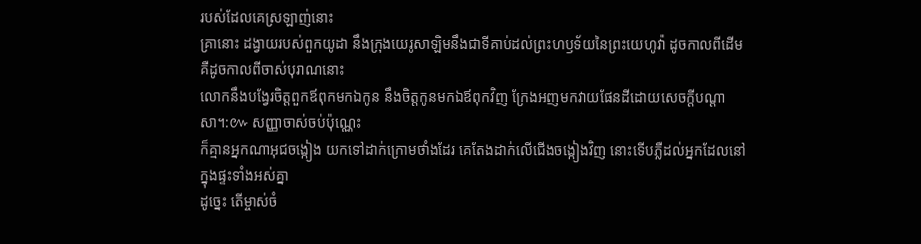របស់ដែលគេស្រឡាញ់នោះ
គ្រានោះ ដង្វាយរបស់ពួកយូដា នឹងក្រុងយេរូសាឡិមនឹងជាទីគាប់ដល់ព្រះហឫទ័យនៃព្រះយេហូវ៉ា ដូចកាលពីដើម គឺដូចកាលពីចាស់បុរាណនោះ
លោកនឹងបង្វែរចិត្តពួកឪពុកមកឯកូន នឹងចិត្តកូនមកឯឪពុកវិញ ក្រែងអញមកវាយផែនដីដោយសេចក្ដីបណ្តាសា។:៚ សញ្ញាចាស់ចប់ប៉ុណ្ណេះ
ក៏គ្មានអ្នកណាអុជចង្កៀង យកទៅដាក់ក្រោមថាំងដែរ គេតែងដាក់លើជើងចង្កៀងវិញ នោះទើបភ្លឺដល់អ្នកដែលនៅក្នុងផ្ទះទាំងអស់គ្នា
ដូច្នេះ តើម្ចាស់ចំ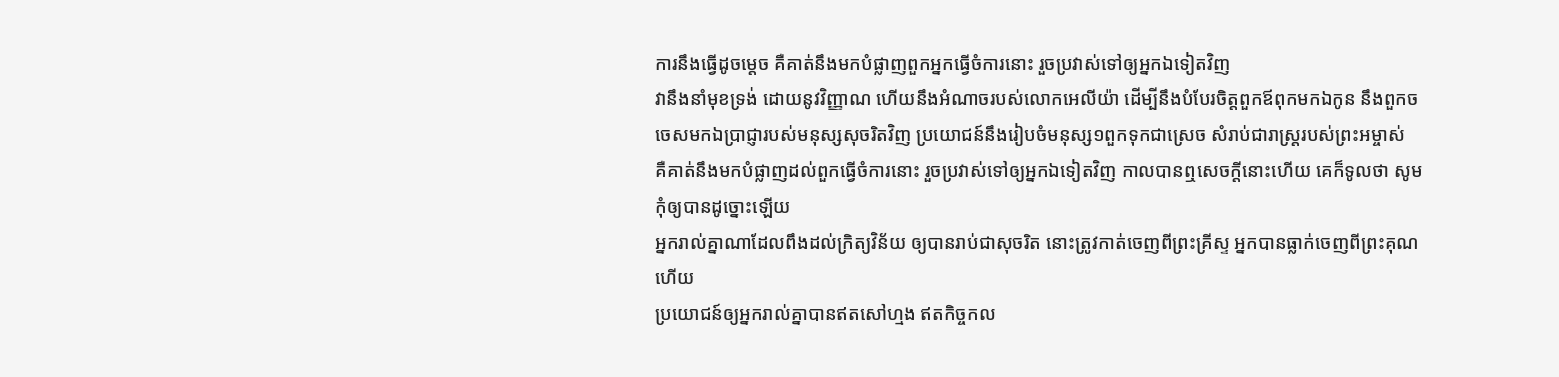ការនឹងធ្វើដូចម្តេច គឺគាត់នឹងមកបំផ្លាញពួកអ្នកធ្វើចំការនោះ រួចប្រវាស់ទៅឲ្យអ្នកឯទៀតវិញ
វានឹងនាំមុខទ្រង់ ដោយនូវវិញ្ញាណ ហើយនឹងអំណាចរបស់លោកអេលីយ៉ា ដើម្បីនឹងបំបែរចិត្តពួកឪពុកមកឯកូន នឹងពួកចចេសមកឯប្រាជ្ញារបស់មនុស្សសុចរិតវិញ ប្រយោជន៍នឹងរៀបចំមនុស្ស១ពួកទុកជាស្រេច សំរាប់ជារាស្ត្ររបស់ព្រះអម្ចាស់
គឺគាត់នឹងមកបំផ្លាញដល់ពួកធ្វើចំការនោះ រួចប្រវាស់ទៅឲ្យអ្នកឯទៀតវិញ កាលបានឮសេចក្ដីនោះហើយ គេក៏ទូលថា សូមកុំឲ្យបានដូច្នោះឡើយ
អ្នករាល់គ្នាណាដែលពឹងដល់ក្រិត្យវិន័យ ឲ្យបានរាប់ជាសុចរិត នោះត្រូវកាត់ចេញពីព្រះគ្រីស្ទ អ្នកបានធ្លាក់ចេញពីព្រះគុណហើយ
ប្រយោជន៍ឲ្យអ្នករាល់គ្នាបានឥតសៅហ្មង ឥតកិច្ចកល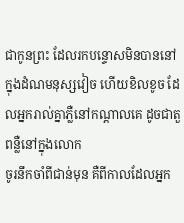ជាកូនព្រះ ដែលរកបន្ទោសមិនបាននៅក្នុងដំណមនុស្សវៀច ហើយខិលខូច ដែលអ្នករាល់គ្នាភ្លឺនៅកណ្តាលគេ ដូចជាតួពន្លឺនៅក្នុងលោក
ចូរនឹកចាំពីជាន់មុន គឺពីកាលដែលអ្នក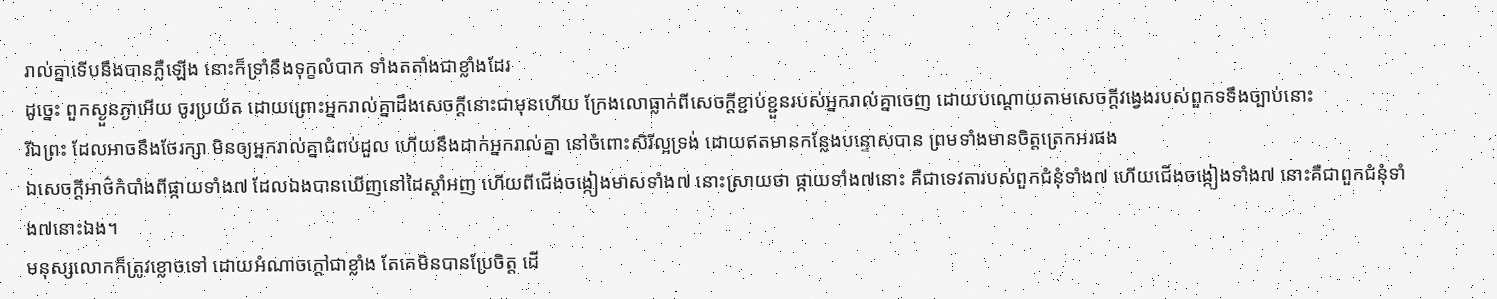រាល់គ្នាទើបនឹងបានភ្លឺឡើង នោះក៏ទ្រាំនឹងទុក្ខលំបាក ទាំងតតាំងជាខ្លាំងដែរ
ដូច្នេះ ពួកស្ងួនភ្ងាអើយ ចូរប្រយ័ត ដោយព្រោះអ្នករាល់គ្នាដឹងសេចក្ដីនោះជាមុនហើយ ក្រែងលោធ្លាក់ពីសេចក្ដីខ្ជាប់ខ្ជួនរបស់អ្នករាល់គ្នាចេញ ដោយបណ្តោយតាមសេចក្ដីវង្វេងរបស់ពួកទទឹងច្បាប់នោះ
រីឯព្រះ ដែលអាចនឹងថែរក្សា មិនឲ្យអ្នករាល់គ្នាជំពប់ដួល ហើយនឹងដាក់អ្នករាល់គ្នា នៅចំពោះសិរីល្អទ្រង់ ដោយឥតមានកន្លែងបន្ទោសបាន ព្រមទាំងមានចិត្តត្រេកអរផង
ឯសេចក្ដីអាថ៌កំបាំងពីផ្កាយទាំង៧ ដែលឯងបានឃើញនៅដៃស្តាំអញ ហើយពីជើងចង្កៀងមាសទាំង៧ នោះស្រាយថា ផ្កាយទាំង៧នោះ គឺជាទេវតារបស់ពួកជំនុំទាំង៧ ហើយជើងចង្កៀងទាំង៧ នោះគឺជាពួកជំនុំទាំង៧នោះឯង។
មនុស្សលោកក៏ត្រូវខ្លោចទៅ ដោយអំណាចក្តៅជាខ្លាំង តែគេមិនបានប្រែចិត្ត ដើ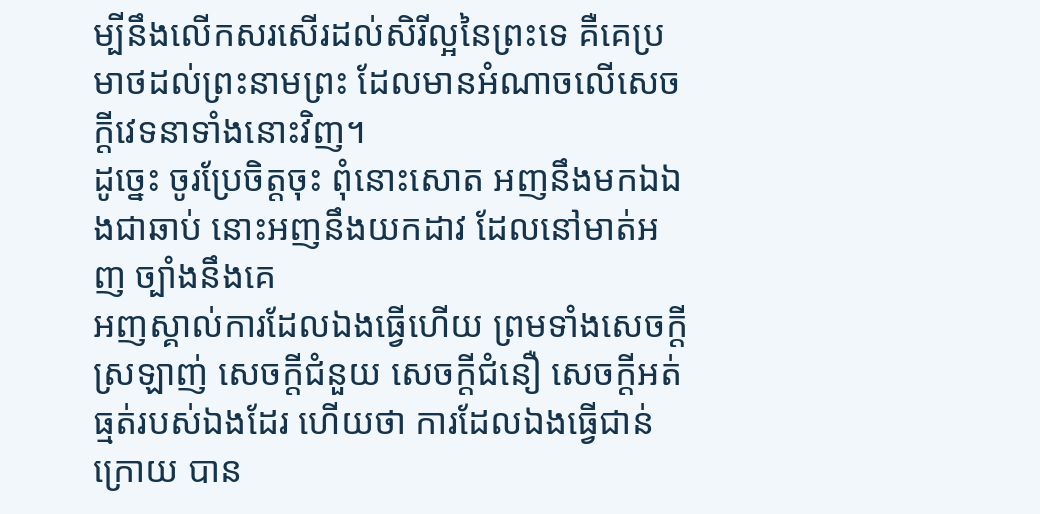ម្បីនឹងលើកសរសើរដល់សិរីល្អនៃព្រះទេ គឺគេប្រមាថដល់ព្រះនាមព្រះ ដែលមានអំណាចលើសេចក្ដីវេទនាទាំងនោះវិញ។
ដូច្នេះ ចូរប្រែចិត្តចុះ ពុំនោះសោត អញនឹងមកឯឯងជាឆាប់ នោះអញនឹងយកដាវ ដែលនៅមាត់អញ ច្បាំងនឹងគេ
អញស្គាល់ការដែលឯងធ្វើហើយ ព្រមទាំងសេចក្ដីស្រឡាញ់ សេចក្ដីជំនួយ សេចក្ដីជំនឿ សេចក្ដីអត់ធ្មត់របស់ឯងដែរ ហើយថា ការដែលឯងធ្វើជាន់ក្រោយ បាន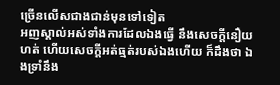ច្រើនលើសជាងជាន់មុនទៅទៀត
អញស្គាល់អស់ទាំងការដែលឯងធ្វើ នឹងសេចក្ដីនឿយហត់ ហើយសេចក្ដីអត់ធ្មត់របស់ឯងហើយ ក៏ដឹងថា ឯងទ្រាំនឹង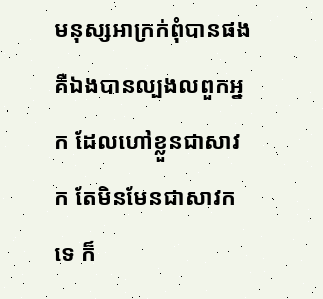មនុស្សអាក្រក់ពុំបានផង គឺឯងបានល្បងលពួកអ្នក ដែលហៅខ្លួនជាសាវក តែមិនមែនជាសាវកទេ ក៏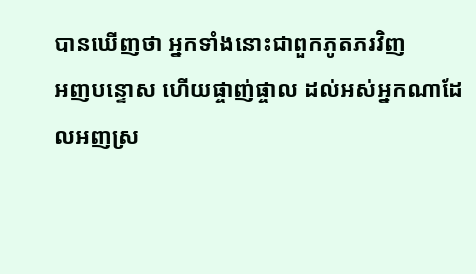បានឃើញថា អ្នកទាំងនោះជាពួកភូតភរវិញ
អញបន្ទោស ហើយផ្ចាញ់ផ្ចាល ដល់អស់អ្នកណាដែលអញស្រ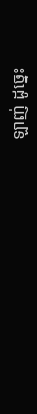ឡាញ់ ដូច្នេះ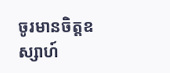ចូរមានចិត្តឧស្សាហ៍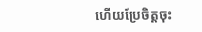ហើយប្រែចិត្តចុះ